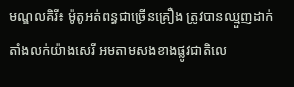មណ្ឌលគិរី៖ ម៉ូតូអត់ពន្ធជាច្រើនគ្រឿង ត្រូវបានឈ្មួញដាក់តាំងលក់យ៉ាងសេរី អមតាមសងខាងផ្លូវជាតិលេ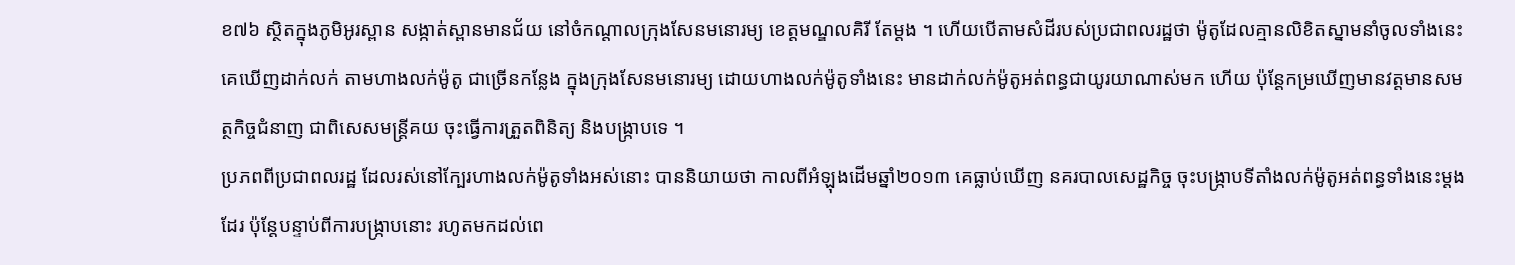ខ៧៦ ស្ថិតក្នុងភូមិអូរស្ពាន សង្កាត់ស្ពានមានជ័យ នៅចំកណ្តាលក្រុងសែនមនោរម្យ ខេត្តមណ្ឌលគិរី តែម្ដង ។ ហើយបើតាមសំដីរបស់ប្រជាពលរដ្ឋថា ម៉ូតូដែលគ្មានលិខិតស្នាមនាំចូលទាំងនេះ គេឃើញដាក់លក់ តាមហាងលក់ម៉ូតូ ជាច្រើនកន្លែង ក្នុងក្រុងសែនមនោរម្យ ដោយហាងលក់ម៉ូតូទាំងនេះ មានដាក់លក់ម៉ូតូអត់ពន្ធជាយូរយាណាស់មក ហើយ ប៉ុន្តែកម្រឃើញមានវត្តមានសមត្ថកិច្ចជំនាញ ជាពិសេសមន្ត្រីគយ ចុះធ្វើការត្រួតពិនិត្យ និងបង្ក្រាបទេ ។
ប្រភពពីប្រជាពលរដ្ឋ ដែលរស់នៅក្បែរហាងលក់ម៉ូតូទាំងអស់នោះ បាននិយាយថា កាលពីអំឡុងដើមឆ្នាំ២០១៣ គេធ្លាប់ឃើញ នគរបាលសេដ្ឋកិច្ច ចុះបង្ក្រាបទីតាំងលក់ម៉ូតូអត់ពន្ធទាំងនេះម្ដងដែរ ប៉ុន្តែបន្ទាប់ពីការបង្ក្រាបនោះ រហូតមកដល់ពេ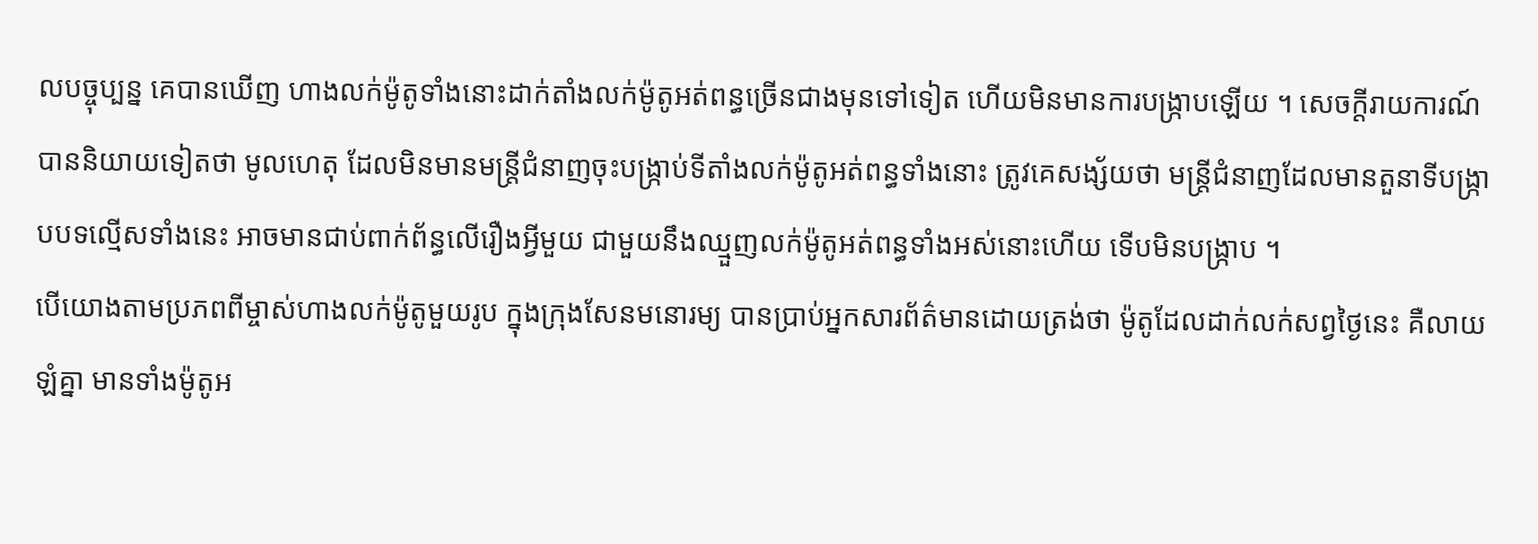លបច្ចុប្បន្ន គេបានឃើញ ហាងលក់ម៉ូតូទាំងនោះដាក់តាំងលក់ម៉ូតូអត់ពន្ធច្រើនជាងមុនទៅទៀត ហើយមិនមានការបង្ក្រាបឡើយ ។ សេចក្ដីរាយការណ៍ បាននិយាយទៀតថា មូលហេតុ ដែលមិនមានមន្ត្រីជំនាញចុះបង្ក្រាប់ទីតាំងលក់ម៉ូតូអត់ពន្ធទាំងនោះ ត្រូវគេសង្ស័យថា មន្ត្រីជំនាញដែលមានតួនាទីបង្ក្រាបបទល្មើសទាំងនេះ អាចមានជាប់ពាក់ព័ន្ធលើរឿងអ្វីមួយ ជាមួយនឹងឈ្មួញលក់ម៉ូតូអត់ពន្ធទាំងអស់នោះហើយ ទើបមិនបង្ក្រាប ។
បើយោងតាមប្រភពពីម្ចាស់ហាងលក់ម៉ូតូមួយរូប ក្នុងក្រុងសែនមនោរម្យ បានប្រាប់អ្នកសារព័ត៌មានដោយត្រង់ថា ម៉ូតូដែលដាក់លក់សព្វថ្ងៃនេះ គឺលាយឡំគ្នា មានទាំងម៉ូតូអ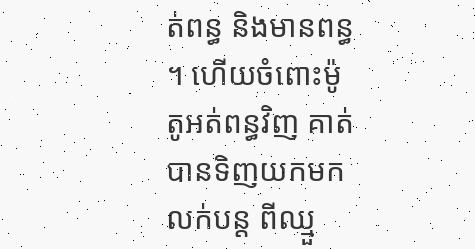ត់ពន្ធ និងមានពន្ធ ។ ហើយចំពោះម៉ូតូអត់ពន្ធវិញ គាត់បានទិញយកមកលក់បន្ត ពីឈ្មួ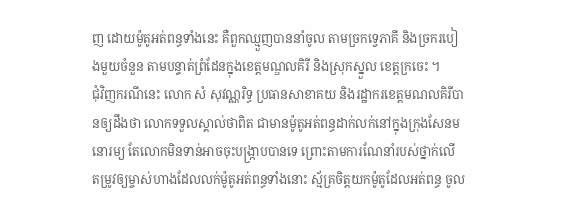ញ ដោយម៉ូតូអត់ពន្ធទាំងនេះ គឺពួកឈ្មួញបាននាំចូល តាមច្រកទ្វេភាគី និងច្រករបៀងមួយចំនួន តាមបន្ទាត់ព្រំដែនក្នុងខេត្តមណ្ឌលគិរី និងស្រុកស្នួល ខេត្តក្រចេះ ។
ជុំវិញករណីនេះ លោក សំ សុវណ្ណរិទ្ធ ប្រធានសាខាគយ និងរដ្ឋាករខេត្តមណលគិរីបានឲ្យដឹងថា លោកទទួលស្គាល់ថាពិត ជាមានម៉ូតូអត់ពន្ធដាក់លក់នៅក្នុងក្រុងសែនមនោរម្យ តែលោកមិនទាន់អាចចុះបង្ក្រាបបានទេ ព្រោះតាមការណែនាំរបស់ថ្នាក់លើ តម្រូវឲ្យម្ចាស់ហាងដែលលក់ម៉ូតូអត់ពន្ធទាំងនោះ ស្ម័គ្រចិត្តយកម៉ូតូដែលអត់ពន្ធ ចូល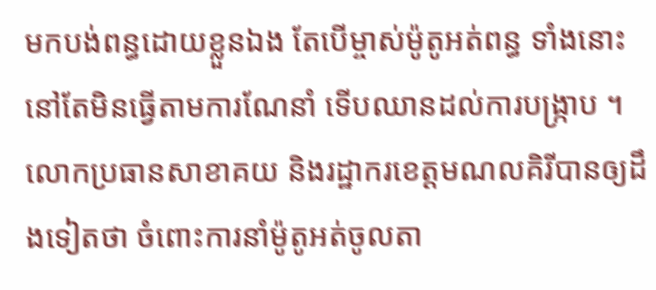មកបង់ពន្ធដោយខ្លួនឯង តែបើម្ចាស់ម៉ូតូអត់ពន្ធ ទាំងនោះ នៅតែមិនធ្វើតាមការណែនាំ ទើបឈានដល់ការបង្ក្រាប ។
លោកប្រធានសាខាគយ និងរដ្ឋាករខេត្តមណលគិរីបានឲ្យដឹងទៀតថា ចំពោះការនាំម៉ូតូអត់ចូលតា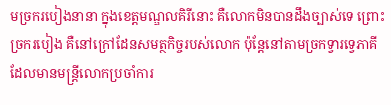មច្រករបៀងនានា ក្នុងខេត្តមណ្ឌលគិរីនោះ គឺលោកមិនបានដឹងច្បាស់ទេ ព្រោះច្រករបៀង គឺនៅក្រៅដែនសមត្ថកិច្ចរបស់លោក ប៉ុន្តែនៅតាមច្រកទ្វារទ្វេភាគី ដែលមានមន្ត្រីលោកប្រចាំការ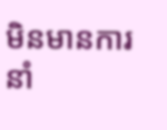មិនមានការនាំ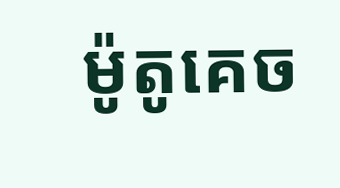ម៉ូតូគេច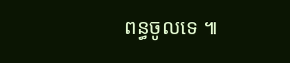ពន្ធចូលទេ ៕